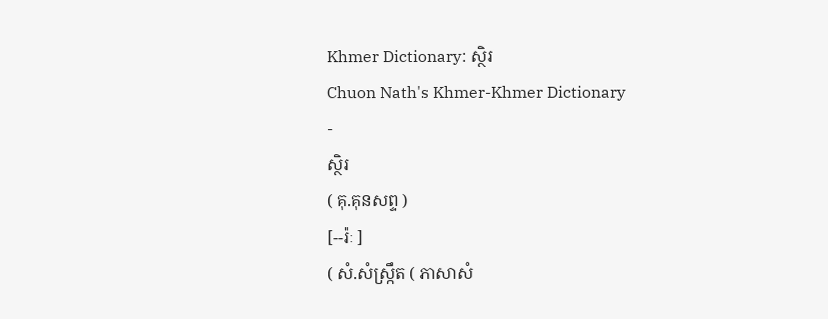Khmer Dictionary: ស្ថិរ
Chuon Nath's Khmer-Khmer Dictionary
-
ស្ថិរ
( គុ.គុនសព្ទ )
[--រ៉ៈ ]
( សំ.សំស្រ្កឹត ( ភាសាសំ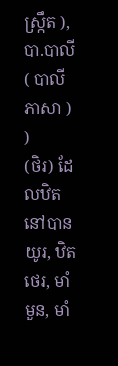ស្រ្កឹត ), បា.បាលី ( បាលីភាសា ) )
(ថិរ) ដែលឋិតនៅបានយូរ, ឋិតថេរ, មាំមួន, មាំ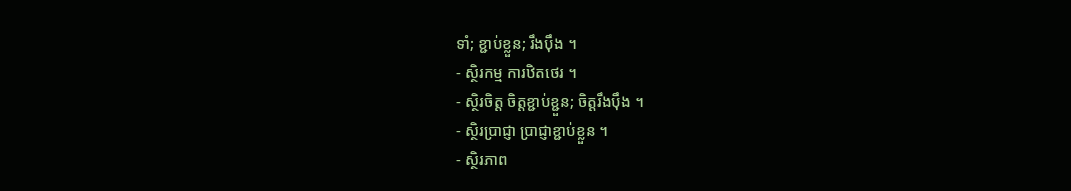ទាំ; ខ្ជាប់ខ្លួន; រឹងប៉ឹង ។
- ស្ថិរកម្ម ការឋិតថេរ ។
- ស្ថិរចិត្ត ចិត្តខ្ជាប់ខ្ជួន; ចិត្តរឹងប៉ឹង ។
- ស្ថិរប្រាជ្ញា ប្រាជ្ញាខ្ជាប់ខ្លួន ។
- ស្ថិរភាព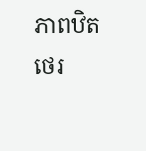ភាពឋិតថេរ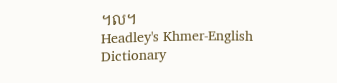។ល។
Headley's Khmer-English Dictionary